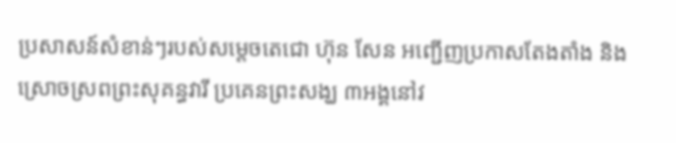ប្រសាសន៍សំខាន់ៗរបស់សម្តេចតេជោ ហ៊ុន សែន អញ្ជើញប្រកាសតែងតាំង និងស្រោចស្រពព្រះសុគន្ធវារី ប្រគេនព្រះសង្ឃ ៣អង្គនៅវ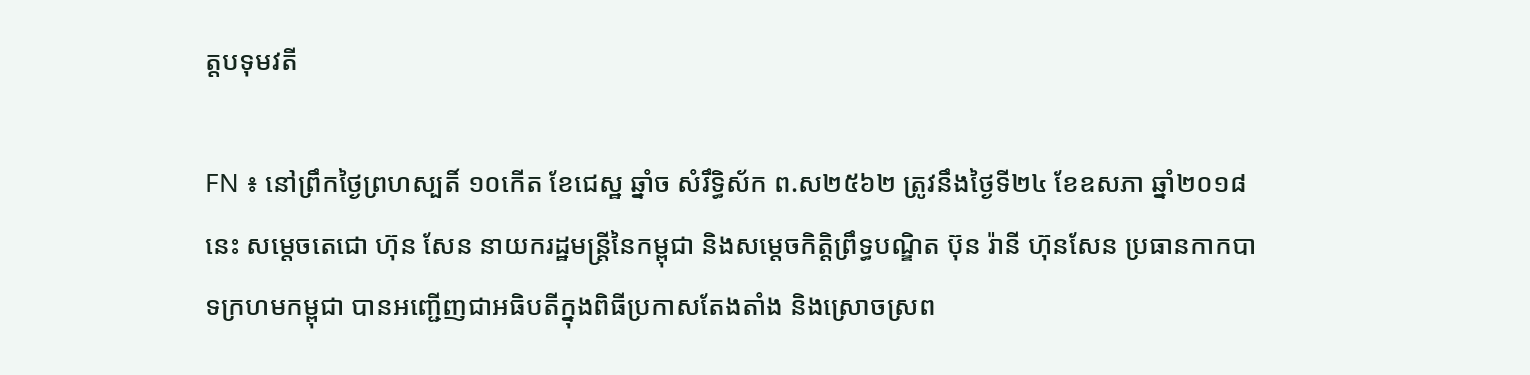ត្តបទុមវតី

FN ៖ នៅព្រឹកថ្ងៃព្រហស្បតិ៍ ១០កើត ខែជេស្ឋ ឆ្នាំច សំរឹទ្ធិស័ក ព.ស២៥៦២ ត្រូវនឹងថ្ងៃទី២៤ ខែឧសភា ឆ្នាំ២០១៨នេះ សម្តេចតេជោ ហ៊ុន សែន នាយករដ្ឋមន្ត្រីនៃកម្ពុជា និងសម្តេចកិត្តិព្រឹទ្ធបណ្ឌិត ប៊ុន រ៉ានី ហ៊ុនសែន ប្រធានកាកបាទក្រហមកម្ពុជា បានអញ្ជើញជាអធិបតីក្នុងពិធីប្រកាសតែងតាំង និងស្រោចស្រព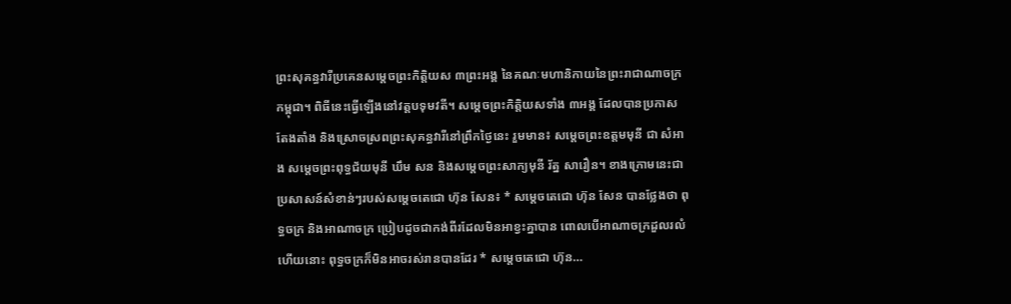ព្រះសុគន្ធវារីប្រគេនសម្តេចព្រះកិត្តិយស ៣ព្រះអង្គ នៃគណៈមហានិកាយនៃព្រះរាជាណាចក្រកម្ពុជា។ ពិធីនេះធ្វើឡើងនៅវត្តបទុមវតី។ សម្តេចព្រះកិត្តិយសទាំង ៣អង្គ ដែលបានប្រកាសតែងតាំង និងស្រោចស្រពព្រះសុគន្ធវារីនៅព្រឹកថ្ងៃនេះ រួមមាន៖ សម្តេចព្រះឧត្តមមុនី ជា សំអាង សម្តេចព្រះពុទ្ធជ័យមុនី ឃឹម សន និងសម្តេចព្រះសាក្យមុនី រ័ត្ន សារឿន។ ខាងក្រោមនេះជាប្រសាសន៍សំខាន់ៗរបស់សម្តេចតេជោ ហ៊ុន សែន៖ * សម្តេចតេជោ ហ៊ុន សែន បានថ្លែងថា ពុទ្ធចក្រ និងអាណាចក្រ ប្រៀបដូចជាកង់ពីរដែលមិនអាខ្វះគ្នាបាន ពោលបើអាណាចក្រដួលរលំហើយនោះ ពុទ្ធចក្រក៏មិនអាចរស់រានបានដែរ * សម្តេចតេជោ ហ៊ុន…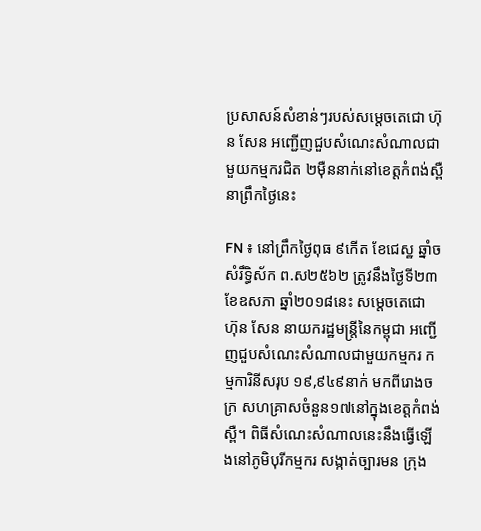ប្រសាសន៍សំខាន់ៗរបស់សម្តេចតេជោ ហ៊ុន សែន អញ្ជើញជួបសំណេះសំណាលជាមួយកម្មករជិត ២ម៉ឺននាក់នៅខេត្តកំពង់ស្ពឺ នាព្រឹកថ្ងៃនេះ

FN ៖ នៅព្រឹកថ្ងៃពុធ ៩កើត ខែជេស្ឋ ឆ្នាំច សំរឹទ្ធិស័ក ព.ស២៥៦២ ត្រូវនឹងថ្ងៃទី២៣ ខែឧសភា ឆ្នាំ២០១៨នេះ សម្តេចតេជោ ហ៊ុន សែន នាយករដ្ឋមន្ត្រីនៃកម្ពុជា អញ្ជើញជួបសំណេះសំណាលជាមួយកម្មករ កម្មការិនីសរុប ១៩,៩៤៩នាក់ មកពីរោងចក្រ សហគ្រាសចំនួន១៧នៅក្នុងខេត្តកំពង់ស្ពឺ។ ពិធីសំណេះសំណាលនេះនឹងធ្វើឡើងនៅភូមិបុរីកម្មករ សង្កាត់ច្បារមន ក្រុង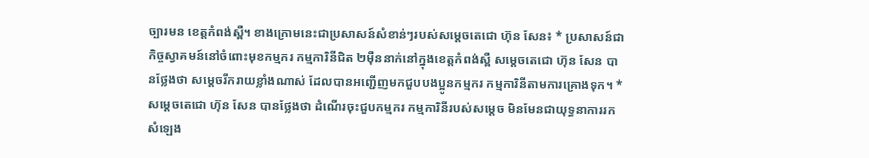ច្បារមន ខេត្តកំពង់ស្ពឺ។ ខាងក្រោមនេះជាប្រសាសន៍សំខាន់ៗរបស់សម្តេចតេជោ ហ៊ុន សែន៖ * ប្រសាសន៍ជាកិច្ចស្វាគមន៍នៅចំពោះមុខកម្មករ កម្មការិនីជិត ២ម៉ឺននាក់នៅក្នុងខេត្តកំពង់ស្ពឺ សម្តេចតេជោ ហ៊ុន សែន បានថ្លែងថា សម្តេចរីករាយខ្លាំងណាស់ ដែលបានអញ្ជើញមកជួបបងប្អូនកម្មករ កម្មការិនីតាមការគ្រោងទុក។ * សម្តេចតេជោ ហ៊ុន សែន បានថ្លែងថា ដំណើរចុះជួបកម្មករ កម្មការិនីរបស់សម្តេច មិនមែនជាយុទ្ធនាការរកសំឡេង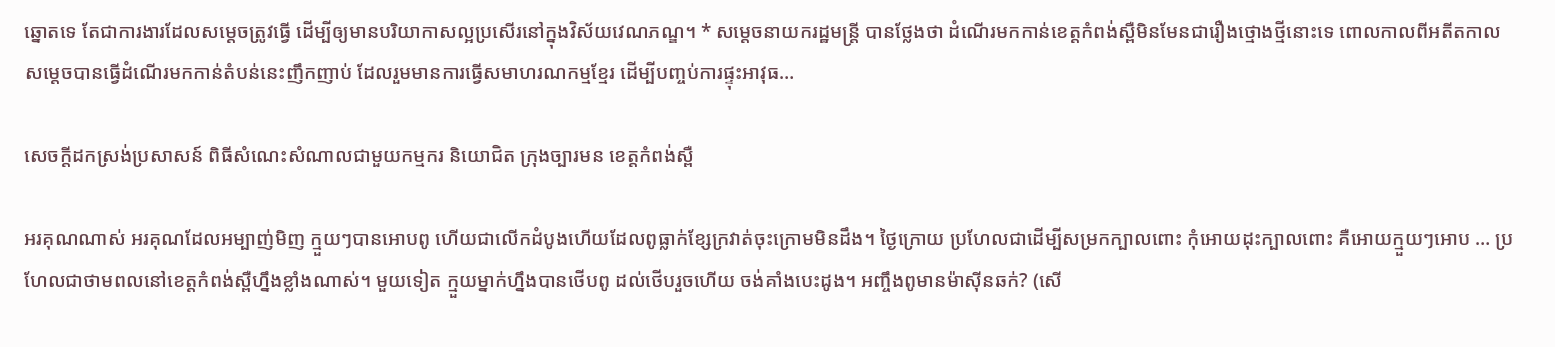ឆ្នោតទេ តែជាការងារដែលសម្តេចត្រូវធ្វើ ដើម្បីឲ្យមានបរិយាកាសល្អប្រសើរនៅក្នុងវិស័យវេណភណ្ឌ។ * សម្តេចនាយករដ្ឋមន្ត្រី បានថ្លែងថា ដំណើរមកកាន់ខេត្តកំពង់ស្ពឺមិនមែនជារឿងថ្មោងថ្មីនោះទេ ពោលកាលពីអតីតកាលសម្តេចបានធ្វើដំណើរមកកាន់តំបន់នេះញឹកញាប់ ដែលរួមមានការធ្វើសមាហរណកម្មខ្មែរ ដើម្បីបញ្ចប់ការផ្ទុះអាវុធ…

សេចក្តីដកស្រង់ប្រសាសន៍ ពិធីសំណេះសំណាលជាមួយកម្មករ និយោជិត ក្រុងច្បារមន ខេត្តកំពង់ស្ពឺ

អរគុណណាស់ អរគុណដែលអម្បាញ់មិញ ក្មួយៗបានអោបពូ ហើយជាលើកដំបូងហើយដែលពូធ្លាក់ខ្សែក្រវាត់ចុះក្រោមមិនដឹង។ ថ្ងៃក្រោយ ប្រហែលជាដើម្បីសម្រកក្បាលពោះ កុំអោយដុះក្បាលពោះ គឺអោយក្មួយៗអោប … ប្រហែលជាថាមពលនៅខេត្តកំពង់ស្ពឺហ្នឹងខ្លាំងណាស់។ មួយទៀត ក្មួយម្នាក់ហ្នឹងបានថើបពូ ដល់ថើបរួចហើយ ចង់គាំងបេះដូង។ អញ្ចឹងពូមានម៉ាស៊ីនឆក់? (សើ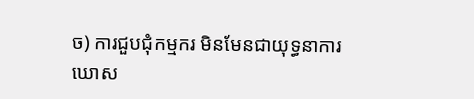ច) ការជួបជុំកម្មករ មិនមែនជាយុទ្ធនាការឃោស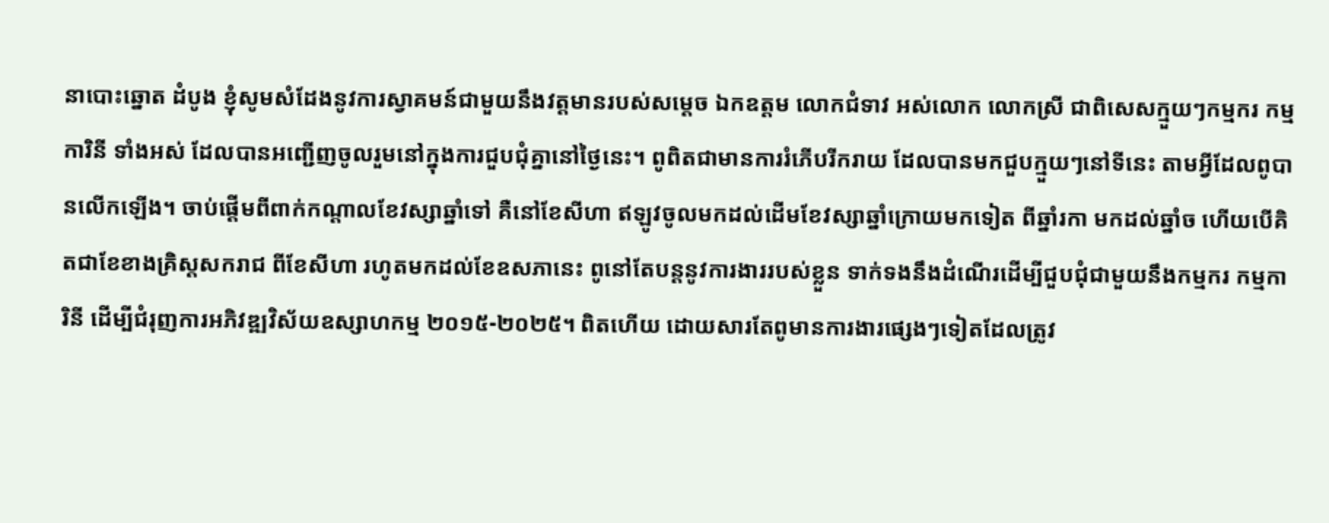នាបោះឆ្នោត ដំបូង ខ្ញុំសូមសំដែងនូវការស្វាគមន៍ជាមួយនឹងវត្តមានរបស់សម្ដេច ឯកឧត្តម លោកជំទាវ អស់លោក លោកស្រី ជាពិសេសក្មួយៗកម្មករ កម្មការិនី ទាំងអស់ ដែលបានអញ្ជើញចូលរួមនៅក្នុងការជួបជុំគ្នានៅថ្ងៃនេះ។ ពូពិតជាមានការរំភើបរីករាយ ដែលបានមកជួបក្មួយៗនៅទីនេះ តាមអ្វីដែលពូបានលើកឡើង។ ចាប់ផ្ដើមពីពាក់កណ្ដាលខែវស្សាឆ្នាំទៅ គឺនៅខែសីហា ឥឡូវចូលមកដល់ដើមខែវស្សាឆ្នាំក្រោយមកទៀត ពីឆ្នាំរកា មកដល់ឆ្នាំច ហើយបើគិតជាខែខាងគ្រិស្ដសករាជ ពីខែសីហា រហូតមកដល់ខែឧសភានេះ ពូនៅតែបន្តនូវការងាររបស់ខ្លួន ទាក់ទងនឹងដំណើរដើម្បីជួបជុំជាមួយនឹងកម្មករ កម្មការិនី ដើម្បីជំរុញការអភិវឌ្ឍវិស័យឧស្សាហកម្ម ២០១៥-២០២៥។ ពិតហើយ ដោយសារតែពូមានការងារផ្សេងៗទៀតដែលត្រូវ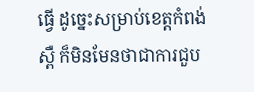ធ្វើ ដូច្នេះសម្រាប់ខេត្តកំពង់ស្ពឺ ក៏មិនមែនថាជាការជួប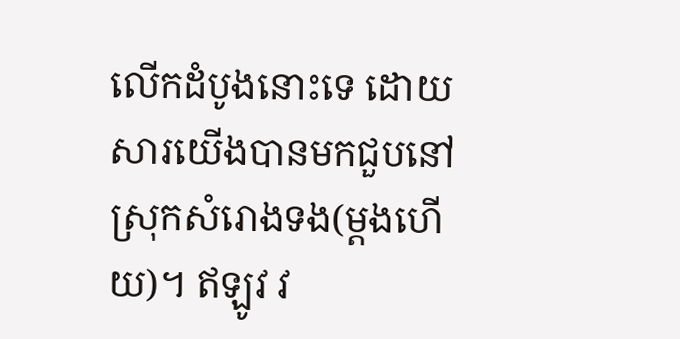លើកដំបូងនោះទេ ដោយសារយើងបានមកជួបនៅស្រុកសំរោងទង(ម្តងហើយ)។ ឥឡូវ វ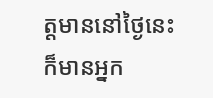ត្តមាននៅថ្ងៃនេះ ក៏មានអ្នក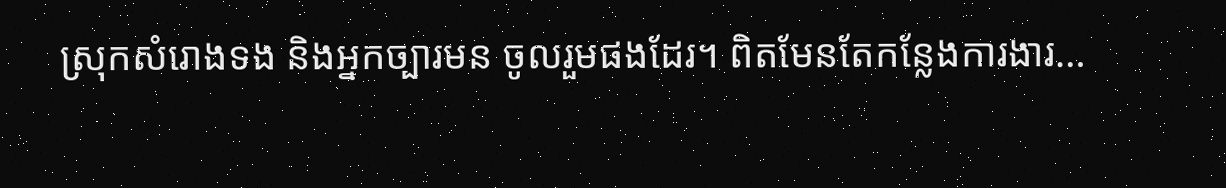ស្រុកសំរោងទង និងអ្នកច្បារមន ចូលរួមផងដែរ។ ពិតមែនតែកន្លែងការងារ…